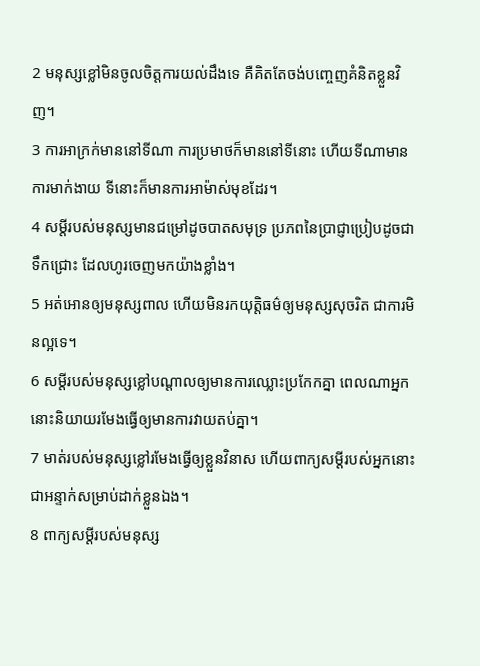2 មនុស្សខ្លៅមិនចូលចិត្តការយល់ដឹងទេ គឺគិតតែចង់បញ្ចេញគំនិតខ្លួនវិញ។
3 ការអាក្រក់មាននៅទីណា ការប្រមាថក៏មាននៅទីនោះ ហើយទីណាមានការមាក់ងាយ ទីនោះក៏មានការអាម៉ាស់មុខដែរ។
4 សម្ដីរបស់មនុស្សមានជម្រៅដូចបាតសមុទ្រ ប្រភពនៃប្រាជ្ញាប្រៀបដូចជាទឹកជ្រោះ ដែលហូរចេញមកយ៉ាងខ្លាំង។
5 អត់អោនឲ្យមនុស្សពាល ហើយមិនរកយុត្តិធម៌ឲ្យមនុស្សសុចរិត ជាការមិនល្អទេ។
6 សម្ដីរបស់មនុស្សខ្លៅបណ្ដាលឲ្យមានការឈ្លោះប្រកែកគ្នា ពេលណាអ្នកនោះនិយាយរមែងធ្វើឲ្យមានការវាយតប់គ្នា។
7 មាត់របស់មនុស្សខ្លៅរមែងធ្វើឲ្យខ្លួនវិនាស ហើយពាក្យសម្ដីរបស់អ្នកនោះ ជាអន្ទាក់សម្រាប់ដាក់ខ្លួនឯង។
8 ពាក្យសម្ដីរបស់មនុស្ស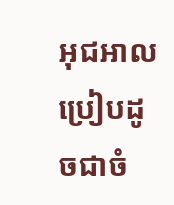អុជអាល ប្រៀបដូចជាចំ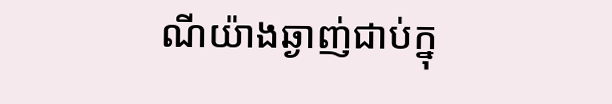ណីយ៉ាងឆ្ងាញ់ជាប់ក្នុ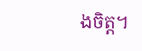ងចិត្ត។